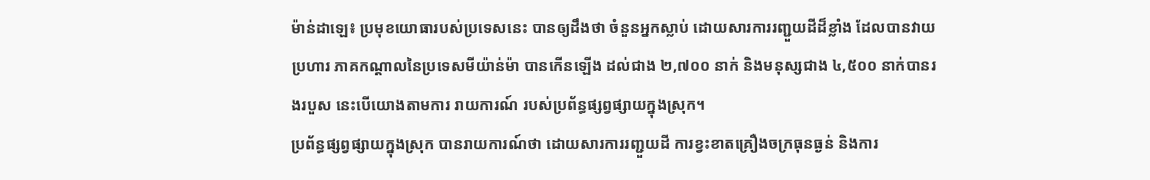ម៉ាន់ដាឡេ៖ ប្រមុខយោធារបស់ប្រទេសនេះ បានឲ្យដឹងថា ចំនួនអ្នកស្លាប់ ដោយសារការរញ្ជួយដីដ៏ខ្លាំង ដែលបានវាយប្រហារ ភាគកណ្តាលនៃប្រទេសមីយ៉ាន់ម៉ា បានកើនឡើង ដល់ជាង ២,៧០០ នាក់ និងមនុស្សជាង ៤,៥០០ នាក់បានរងរបួស នេះបើយោងតាមការ រាយការណ៍ របស់ប្រព័ន្ធផ្សព្វផ្សាយក្នុងស្រុក។
ប្រព័ន្ធផ្សព្វផ្សាយក្នុងស្រុក បានរាយការណ៍ថា ដោយសារការរញ្ជួយដី ការខ្វះខាតគ្រឿងចក្រធុនធ្ងន់ និងការ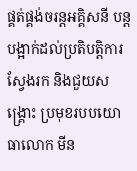ផ្គត់ផ្គង់ចរន្តអគ្គិសនី បន្តបង្អាក់ដល់ប្រតិបត្តិការស្វែងរក និងជួយសង្គ្រោះ ប្រមុខរបបយោធាលោក មីន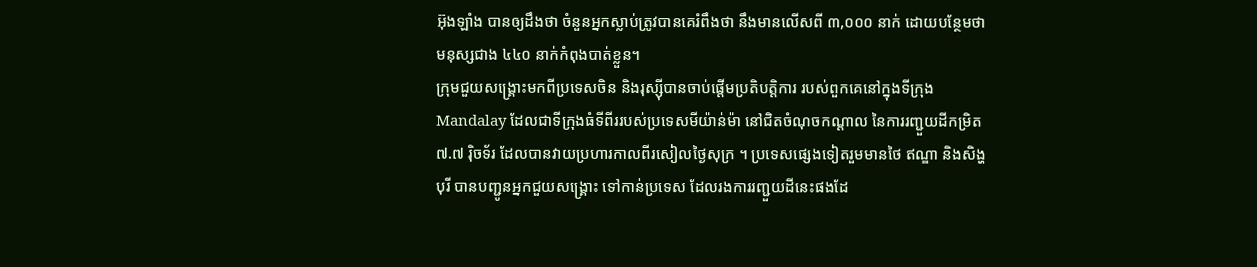អ៊ុងឡាំង បានឲ្យដឹងថា ចំនួនអ្នកស្លាប់ត្រូវបានគេរំពឹងថា នឹងមានលើសពី ៣,០០០ នាក់ ដោយបន្ថែមថាមនុស្សជាង ៤៤០ នាក់កំពុងបាត់ខ្លួន។
ក្រុមជួយសង្គ្រោះមកពីប្រទេសចិន និងរុស្ស៊ីបានចាប់ផ្តើមប្រតិបត្តិការ របស់ពួកគេនៅក្នុងទីក្រុង Mandalay ដែលជាទីក្រុងធំទីពីររបស់ប្រទេសមីយ៉ាន់ម៉ា នៅជិតចំណុចកណ្តាល នៃការរញ្ជួយដីកម្រិត ៧.៧ រ៉ិចទ័រ ដែលបានវាយប្រហារកាលពីរសៀលថ្ងៃសុក្រ ។ ប្រទេសផ្សេងទៀតរួមមានថៃ ឥណ្ឌា និងសិង្ហបុរី បានបញ្ជូនអ្នកជួយសង្គ្រោះ ទៅកាន់ប្រទេស ដែលរងការរញ្ជួយដីនេះផងដែ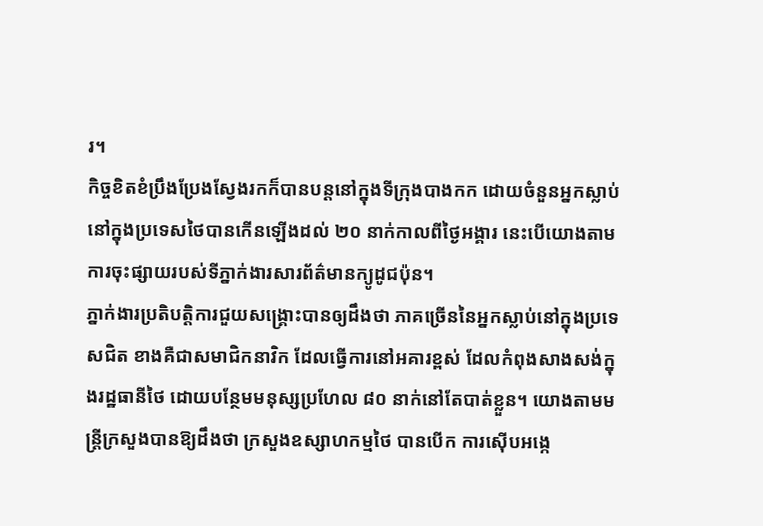រ។
កិច្ចខិតខំប្រឹងប្រែងស្វែងរកក៏បានបន្តនៅក្នុងទីក្រុងបាងកក ដោយចំនួនអ្នកស្លាប់នៅក្នុងប្រទេសថៃបានកើនឡើងដល់ ២០ នាក់កាលពីថ្ងៃអង្គារ នេះបើយោងតាមការចុះផ្សាយរបស់ទីភ្នាក់ងារសារព័ត៌មានក្យូដូជប៉ុន។
ភ្នាក់ងារប្រតិបត្តិការជួយសង្គ្រោះបានឲ្យដឹងថា ភាគច្រើននៃអ្នកស្លាប់នៅក្នុងប្រទេសជិត ខាងគឺជាសមាជិកនាវិក ដែលធ្វើការនៅអគារខ្ពស់ ដែលកំពុងសាងសង់ក្នុងរដ្ឋធានីថៃ ដោយបន្ថែមមនុស្សប្រហែល ៨០ នាក់នៅតែបាត់ខ្លួន។ យោងតាមមន្ត្រីក្រសួងបានឱ្យដឹងថា ក្រសួងឧស្សាហកម្មថៃ បានបើក ការស៊ើបអង្កេ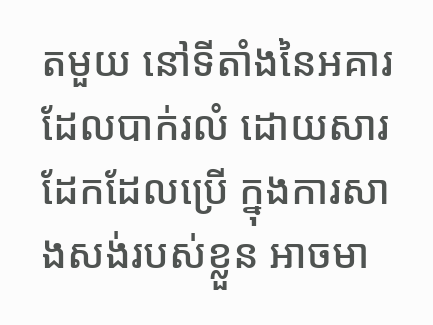តមួយ នៅទីតាំងនៃអគារដែលបាក់រលំ ដោយសារដែកដែលប្រើ ក្នុងការសាងសង់របស់ខ្លួន អាចមា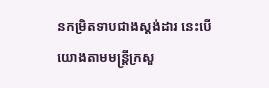នកម្រិតទាបជាងស្តង់ដារ នេះបើយោងតាមមន្ត្រីក្រសួ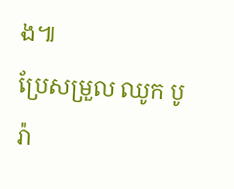ង៕
ប្រែសម្រួល ឈូក បូរ៉ា